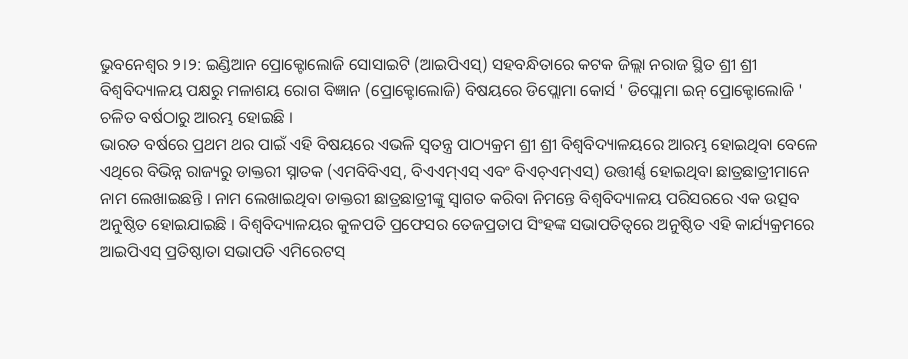ଭୁବନେଶ୍ୱର ୨।୨: ଇଣ୍ଡିଆନ ପ୍ରୋକ୍ଟୋଲୋଜି ସୋସାଇଟି (ଆଇପିଏସ୍) ସହବନ୍ଧିତାରେ କଟକ ଜିଲ୍ଲା ନରାଜ ସ୍ଥିତ ଶ୍ରୀ ଶ୍ରୀ ବିଶ୍ୱବିଦ୍ୟାଳୟ ପକ୍ଷରୁ ମଳାଶୟ ରୋଗ ବିଜ୍ଞାନ (ପ୍ରୋକ୍ଟୋଲୋଜି) ବିଷୟରେ ଡିପ୍ଲୋମା କୋର୍ସ ' ଡିପ୍ଲୋମା ଇନ୍ ପ୍ରୋକ୍ଟୋଲୋଜି ' ଚଳିତ ବର୍ଷଠାରୁ ଆରମ୍ଭ ହୋଇଛି ।
ଭାରତ ବର୍ଷରେ ପ୍ରଥମ ଥର ପାଇଁ ଏହି ବିଷୟରେ ଏଭଳି ସ୍ବତନ୍ତ୍ର ପାଠ୍ୟକ୍ରମ ଶ୍ରୀ ଶ୍ରୀ ବିଶ୍ୱବିଦ୍ୟାଳୟରେ ଆରମ୍ଭ ହୋଇଥିବା ବେଳେ ଏଥିରେ ବିଭିନ୍ନ ରାଜ୍ୟରୁ ଡାକ୍ତରୀ ସ୍ନାତକ (ଏମବିବିଏସ୍, ବିଏଏମ୍ଏସ୍ ଏବଂ ବିଏଚ୍ଏମ୍ଏସ୍) ଉତ୍ତୀର୍ଣ୍ଣ ହୋଇଥିବା ଛାତ୍ରଛାତ୍ରୀମାନେ ନାମ ଲେଖାଇଛନ୍ତି । ନାମ ଲେଖାଇଥିବା ଡାକ୍ତରୀ ଛାତ୍ରଛାତ୍ରୀଙ୍କୁ ସ୍ବାଗତ କରିବା ନିମନ୍ତେ ବିଶ୍ୱବିଦ୍ୟାଳୟ ପରିସରରେ ଏକ ଉତ୍ସବ ଅନୁଷ୍ଠିତ ହୋଇଯାଇଛି । ବିଶ୍ୱବିଦ୍ୟାଳୟର କୁଳପତି ପ୍ରଫେସର ତେଜପ୍ରତାପ ସିଂହଙ୍କ ସଭାପତିତ୍ବରେ ଅନୁଷ୍ଠିତ ଏହି କାର୍ଯ୍ୟକ୍ରମରେ ଆଇପିଏସ୍ ପ୍ରତିଷ୍ଠାତା ସଭାପତି ଏମିରେଟସ୍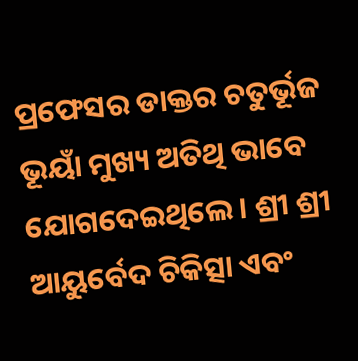ପ୍ରଫେସର ଡାକ୍ତର ଚତୁର୍ଭୂଜ ଭୂୟାଁ ମୁଖ୍ୟ ଅତିଥି ଭାବେ ଯୋଗଦେଇଥିଲେ। ଶ୍ରୀ ଶ୍ରୀ ଆୟୁର୍ବେଦ ଚିକିତ୍ସା ଏବଂ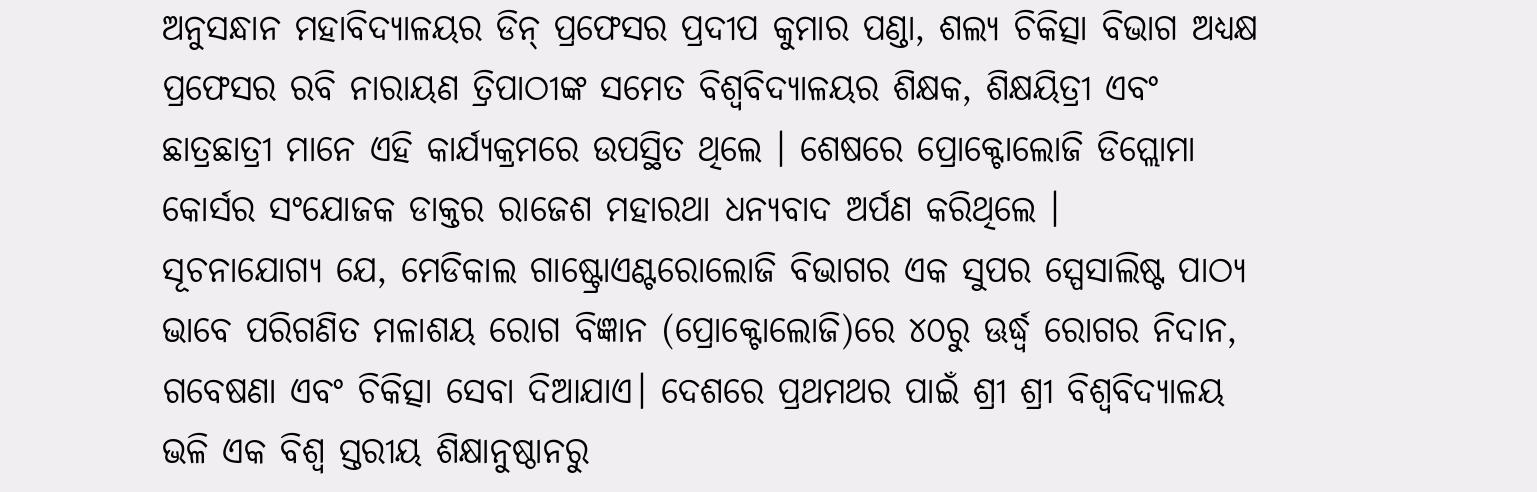ଅନୁସନ୍ଧାନ ମହାବିଦ୍ୟାଳୟର ଡିନ୍ ପ୍ରଫେସର ପ୍ରଦୀପ କୁମାର ପଣ୍ଡା, ଶଲ୍ୟ ଚିକିତ୍ସା ବିଭାଗ ଅଧ୍ୟକ୍ଷ ପ୍ରଫେସର ରବି ନାରାୟଣ ତ୍ରିପାଠୀଙ୍କ ସମେତ ବିଶ୍ୱବିଦ୍ୟାଳୟର ଶିକ୍ଷକ, ଶିକ୍ଷୟିତ୍ରୀ ଏବଂ ଛାତ୍ରଛାତ୍ରୀ ମାନେ ଏହି କାର୍ଯ୍ୟକ୍ରମରେ ଉପସ୍ଥିତ ଥିଲେ । ଶେଷରେ ପ୍ରୋକ୍ଟୋଲୋଜି ଡିପ୍ଲୋମା କୋର୍ସର ସଂଯୋଜକ ଡାକ୍ତର ରାଜେଶ ମହାରଥା ଧନ୍ୟବାଦ ଅର୍ପଣ କରିଥିଲେ ।
ସୂଚନାଯୋଗ୍ୟ ଯେ, ମେଡିକାଲ ଗାଷ୍ଟ୍ରୋଏଣ୍ଟରୋଲୋଜି ବିଭାଗର ଏକ ସୁପର ସ୍ପେସାଲିଷ୍ଟ ପାଠ୍ୟ ଭାବେ ପରିଗଣିତ ମଳାଶୟ ରୋଗ ବିଜ୍ଞାନ (ପ୍ରୋକ୍ଟୋଲୋଜି)ରେ ୪୦ରୁ ଊର୍ଦ୍ଧ୍ବ ରୋଗର ନିଦାନ, ଗବେଷଣା ଏବଂ ଚିକିତ୍ସା ସେବା ଦିଆଯାଏ। ଦେଶରେ ପ୍ରଥମଥର ପାଇଁ ଶ୍ରୀ ଶ୍ରୀ ବିଶ୍ୱବିଦ୍ୟାଳୟ ଭଳି ଏକ ବିଶ୍ବ ସ୍ତରୀୟ ଶିକ୍ଷାନୁଷ୍ଠାନରୁ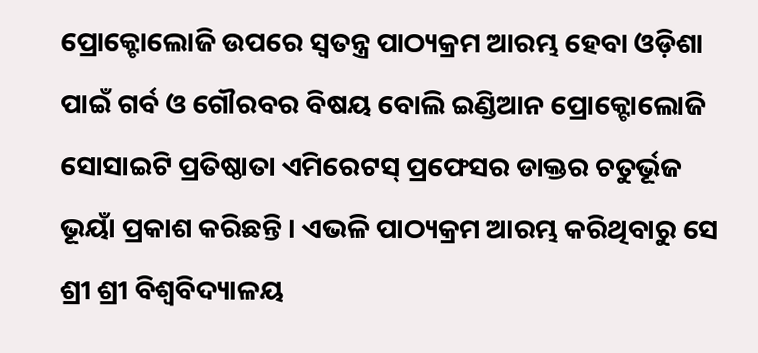ପ୍ରୋକ୍ଟୋଲୋଜି ଉପରେ ସ୍ବତନ୍ତ୍ର ପାଠ୍ୟକ୍ରମ ଆରମ୍ଭ ହେବା ଓଡ଼ିଶା ପାଇଁ ଗର୍ବ ଓ ଗୌରବର ବିଷୟ ବୋଲି ଇଣ୍ଡିଆନ ପ୍ରୋକ୍ଟୋଲୋଜି ସୋସାଇଟି ପ୍ରତିଷ୍ଠାତା ଏମିରେଟସ୍ ପ୍ରଫେସର ଡାକ୍ତର ଚତୁର୍ଭୂଜ ଭୂୟାଁ ପ୍ରକାଶ କରିଛନ୍ତି । ଏଭଳି ପାଠ୍ୟକ୍ରମ ଆରମ୍ଭ କରିଥିବାରୁ ସେ ଶ୍ରୀ ଶ୍ରୀ ବିଶ୍ୱବିଦ୍ୟାଳୟ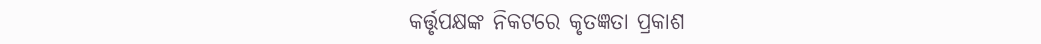କର୍ତ୍ତୃପକ୍ଷଙ୍କ ନିକଟରେ କୃତଜ୍ଞତା ପ୍ରକାଶ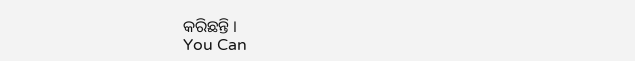କରିଛନ୍ତି ।
You Can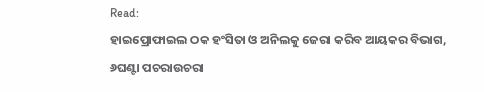Read:
ହାଇପ୍ରୋଫାଇଲ ଠକ ହଂସିତା ଓ ଅନିଲକୁ ଜେରା କରିବ ଆୟକର ବିଭାଗ, ୬ଘଣ୍ଟା ପଚରାଉଚରା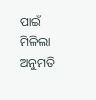ପାଇଁ ମିଳିଲା ଅନୁମତି